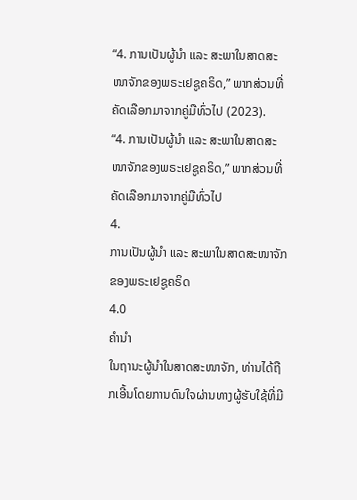“4. ການເປັນຜູ້ນຳ ແລະ ສະພາໃນສາດສະໜາຈັກຂອງພຣະເຢຊູຄຣິດ,” ພາກສ່ວນທີ່ຄັດເລືອກມາຈາກຄູ່ມືທົ່ວໄປ (2023).
“4. ການເປັນຜູ້ນຳ ແລະ ສະພາໃນສາດສະໜາຈັກຂອງພຣະເຢຊູຄຣິດ,” ພາກສ່ວນທີ່ຄັດເລືອກມາຈາກຄູ່ມືທົ່ວໄປ
4.
ການເປັນຜູ້ນຳ ແລະ ສະພາໃນສາດສະໜາຈັກຂອງພຣະເຢຊູຄຣິດ
4.0
ຄຳນຳ
ໃນຖານະຜູ້ນຳໃນສາດສະໜາຈັກ, ທ່ານໄດ້ຖືກເອີ້ນໂດຍການດົນໃຈຜ່ານທາງຜູ້ຮັບໃຊ້ທີ່ມີ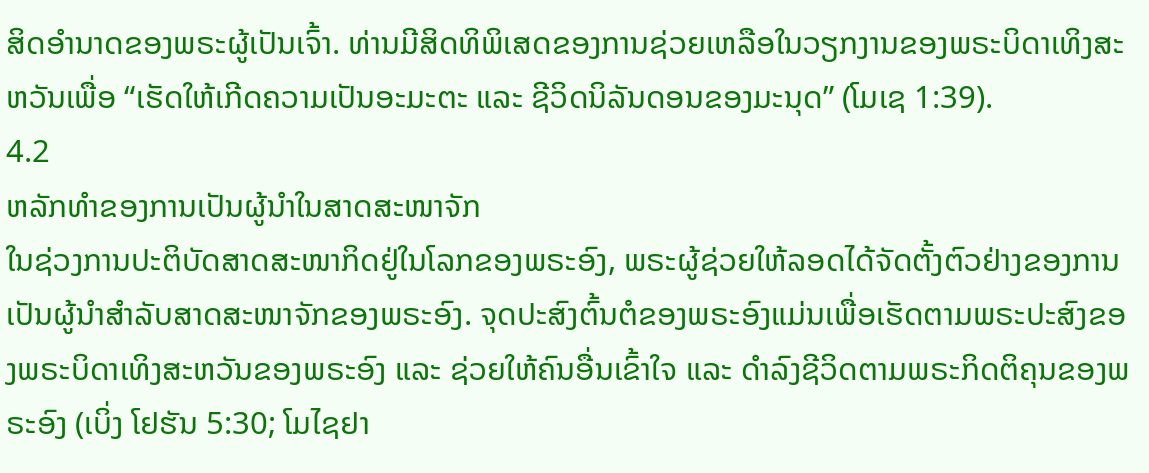ສິດອຳນາດຂອງພຣະຜູ້ເປັນເຈົ້າ. ທ່ານມີສິດທິພິເສດຂອງການຊ່ວຍເຫລືອໃນວຽກງານຂອງພຣະບິດາເທິງສະຫວັນເພື່ອ “ເຮັດໃຫ້ເກີດຄວາມເປັນອະມະຕະ ແລະ ຊີວິດນິລັນດອນຂອງມະນຸດ” (ໂມເຊ 1:39).
4.2
ຫລັກທຳຂອງການເປັນຜູ້ນຳໃນສາດສະໜາຈັກ
ໃນຊ່ວງການປະຕິບັດສາດສະໜາກິດຢູ່ໃນໂລກຂອງພຣະອົງ, ພຣະຜູ້ຊ່ວຍໃຫ້ລອດໄດ້ຈັດຕັ້ງຕົວຢ່າງຂອງການເປັນຜູ້ນຳສຳລັບສາດສະໜາຈັກຂອງພຣະອົງ. ຈຸດປະສົງຕົ້ນຕໍຂອງພຣະອົງແມ່ນເພື່ອເຮັດຕາມພຣະປະສົງຂອງພຣະບິດາເທິງສະຫວັນຂອງພຣະອົງ ແລະ ຊ່ວຍໃຫ້ຄົນອື່ນເຂົ້າໃຈ ແລະ ດຳລົງຊີວິດຕາມພຣະກິດຕິຄຸນຂອງພຣະອົງ (ເບິ່ງ ໂຢຮັນ 5:30; ໂມໄຊຢາ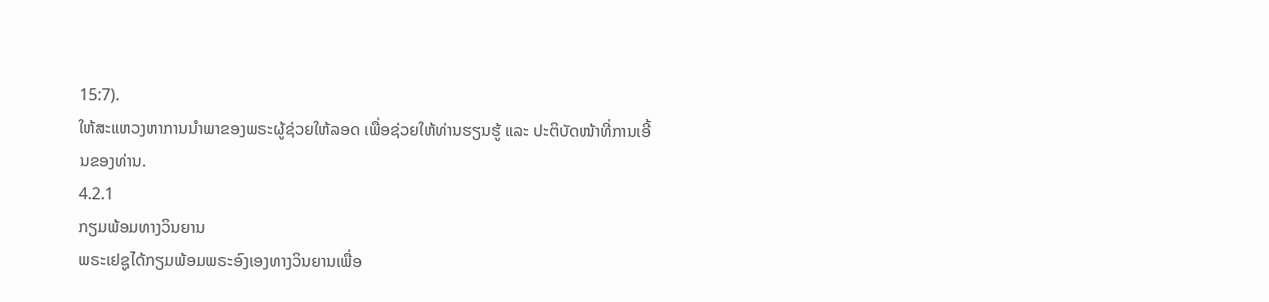15:7).
ໃຫ້ສະແຫວງຫາການນຳພາຂອງພຣະຜູ້ຊ່ວຍໃຫ້ລອດ ເພື່ອຊ່ວຍໃຫ້ທ່ານຮຽນຮູ້ ແລະ ປະຕິບັດໜ້າທີ່ການເອີ້ນຂອງທ່ານ.
4.2.1
ກຽມພ້ອມທາງວິນຍານ
ພຣະເຢຊູໄດ້ກຽມພ້ອມພຣະອົງເອງທາງວິນຍານເພື່ອ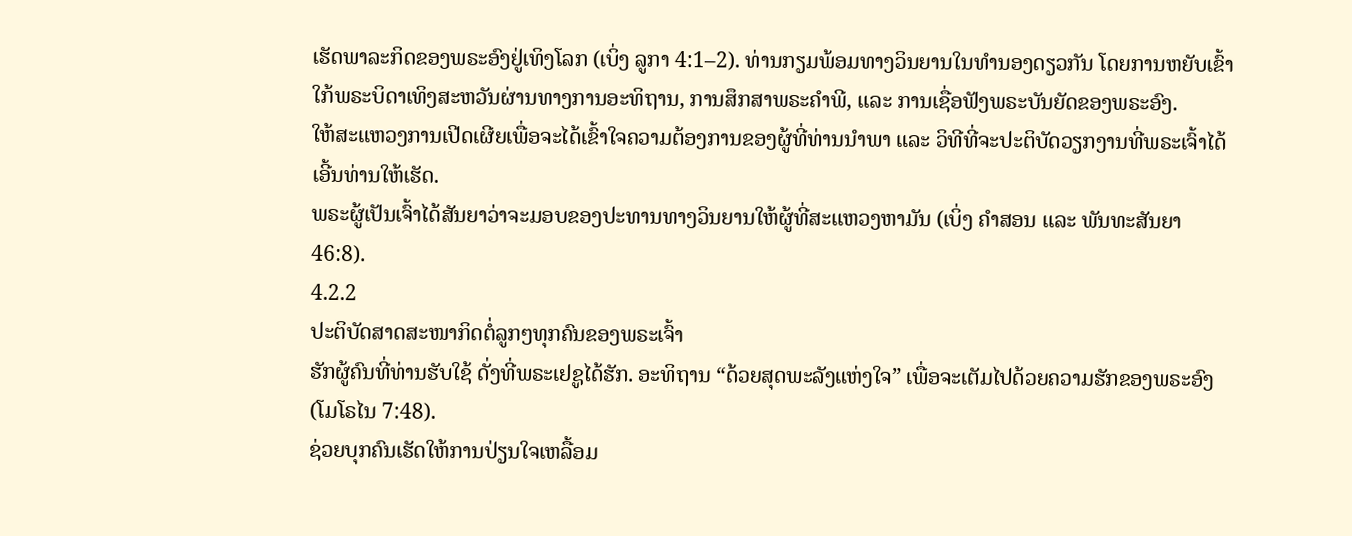ເຮັດພາລະກິດຂອງພຣະອົງຢູ່ເທິງໂລກ (ເບິ່ງ ລູກາ 4:1–2). ທ່ານກຽມພ້ອມທາງວິນຍານໃນທຳນອງດຽວກັນ ໂດຍການຫຍັບເຂົ້າໃກ້ພຣະບິດາເທິງສະຫວັນຜ່ານທາງການອະທິຖານ, ການສຶກສາພຣະຄຳພີ, ແລະ ການເຊື່ອຟັງພຣະບັນຍັດຂອງພຣະອົງ.
ໃຫ້ສະແຫວງການເປີດເຜີຍເພື່ອຈະໄດ້ເຂົ້າໃຈຄວາມຕ້ອງການຂອງຜູ້ທີ່ທ່ານນຳພາ ແລະ ວິທີທີ່ຈະປະຕິບັດວຽກງານທີ່ພຣະເຈົ້າໄດ້ເອີ້ນທ່ານໃຫ້ເຮັດ.
ພຣະຜູ້ເປັນເຈົ້າໄດ້ສັນຍາວ່າຈະມອບຂອງປະທານທາງວິນຍານໃຫ້ຜູ້ທີ່ສະແຫວງຫາມັນ (ເບິ່ງ ຄຳສອນ ແລະ ພັນທະສັນຍາ 46:8).
4.2.2
ປະຕິບັດສາດສະໜາກິດຕໍ່ລູກໆທຸກຄົນຂອງພຣະເຈົ້າ
ຮັກຜູ້ຄົນທີ່ທ່ານຮັບໃຊ້ ດັ່ງທີ່ພຣະເຢຊູໄດ້ຮັກ. ອະທິຖານ “ດ້ວຍສຸດພະລັງແຫ່ງໃຈ” ເພື່ອຈະເຕັມໄປດ້ວຍຄວາມຮັກຂອງພຣະອົງ (ໂມໂຣໄນ 7:48).
ຊ່ວຍບຸກຄົນເຮັດໃຫ້ການປ່ຽນໃຈເຫລື້ອມ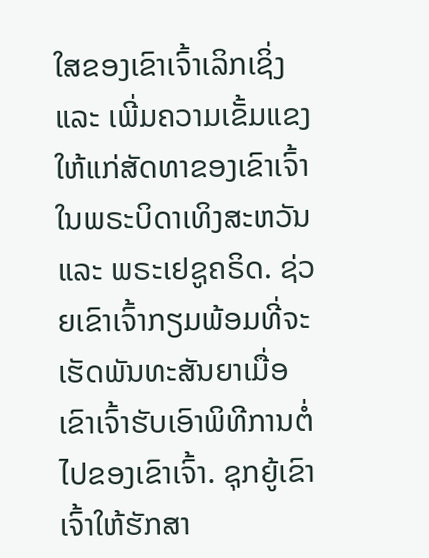ໃສຂອງເຂົາເຈົ້າເລິກເຊິ່ງ ແລະ ເພີ່ມຄວາມເຂັ້ມແຂງໃຫ້ແກ່ສັດທາຂອງເຂົາເຈົ້າໃນພຣະບິດາເທິງສະຫວັນ ແລະ ພຣະເຢຊູຄຣິດ. ຊ່ວຍເຂົາເຈົ້າກຽມພ້ອມທີ່ຈະເຮັດພັນທະສັນຍາເມື່ອເຂົາເຈົ້າຮັບເອົາພິທີການຕໍ່ໄປຂອງເຂົາເຈົ້າ. ຊຸກຍູ້ເຂົາເຈົ້າໃຫ້ຮັກສາ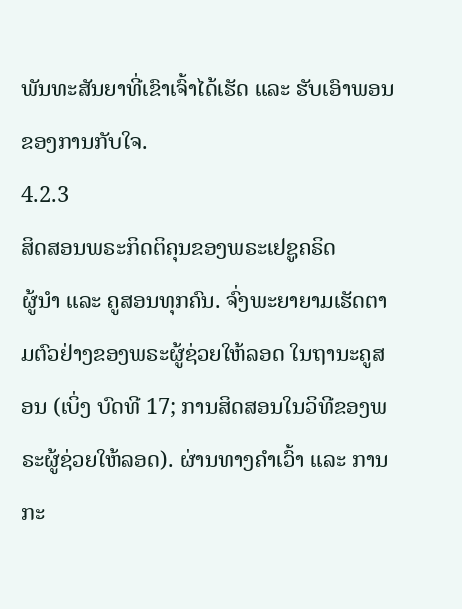ພັນທະສັນຍາທີ່ເຂົາເຈົ້າໄດ້ເຮັດ ແລະ ຮັບເອົາພອນຂອງການກັບໃຈ.
4.2.3
ສິດສອນພຣະກິດຕິຄຸນຂອງພຣະເຢຊູຄຣິດ
ຜູ້ນຳ ແລະ ຄູສອນທຸກຄົນ. ຈົ່ງພະຍາຍາມເຮັດຕາມຕົວຢ່າງຂອງພຣະຜູ້ຊ່ວຍໃຫ້ລອດ ໃນຖານະຄູສອນ (ເບິ່ງ ບົດທີ 17; ການສິດສອນໃນວິທີຂອງພຣະຜູ້ຊ່ວຍໃຫ້ລອດ). ຜ່ານທາງຄຳເວົ້າ ແລະ ການກະ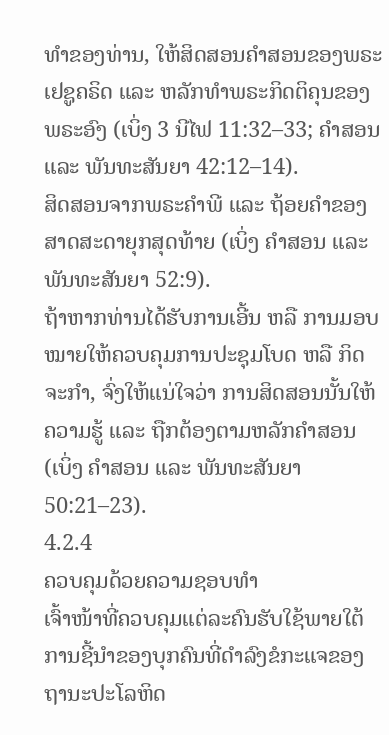ທຳຂອງທ່ານ, ໃຫ້ສິດສອນຄຳສອນຂອງພຣະເຢຊູຄຣິດ ແລະ ຫລັກທຳພຣະກິດຕິຄຸນຂອງພຣະອົງ (ເບິ່ງ 3 ນີໄຟ 11:32–33; ຄຳສອນ ແລະ ພັນທະສັນຍາ 42:12–14).
ສິດສອນຈາກພຣະຄຳພີ ແລະ ຖ້ອຍຄຳຂອງສາດສະດາຍຸກສຸດທ້າຍ (ເບິ່ງ ຄຳສອນ ແລະ ພັນທະສັນຍາ 52:9).
ຖ້າຫາກທ່ານໄດ້ຮັບການເອີ້ນ ຫລື ການມອບໝາຍໃຫ້ຄວບຄຸມການປະຊຸມໂບດ ຫລື ກິດຈະກຳ, ຈົ່ງໃຫ້ແນ່ໃຈວ່າ ການສິດສອນນັ້ນໃຫ້ຄວາມຮູ້ ແລະ ຖືກຕ້ອງຕາມຫລັກຄຳສອນ (ເບິ່ງ ຄຳສອນ ແລະ ພັນທະສັນຍາ 50:21–23).
4.2.4
ຄວບຄຸມດ້ວຍຄວາມຊອບທຳ
ເຈົ້າໜ້າທີ່ຄວບຄຸມແຕ່ລະຄົນຮັບໃຊ້ພາຍໃຕ້ການຊີ້ນຳຂອງບຸກຄົນທີ່ດຳລົງຂໍກະແຈຂອງຖານະປະໂລຫິດ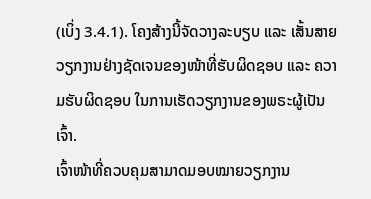(ເບິ່ງ 3.4.1). ໂຄງສ້າງນີ້ຈັດວາງລະບຽບ ແລະ ເສັ້ນສາຍວຽກງານຢ່າງຊັດເຈນຂອງໜ້າທີ່ຮັບຜິດຊອບ ແລະ ຄວາມຮັບຜິດຊອບ ໃນການເຮັດວຽກງານຂອງພຣະຜູ້ເປັນເຈົ້າ.
ເຈົ້າໜ້າທີ່ຄວບຄຸມສາມາດມອບໝາຍວຽກງານ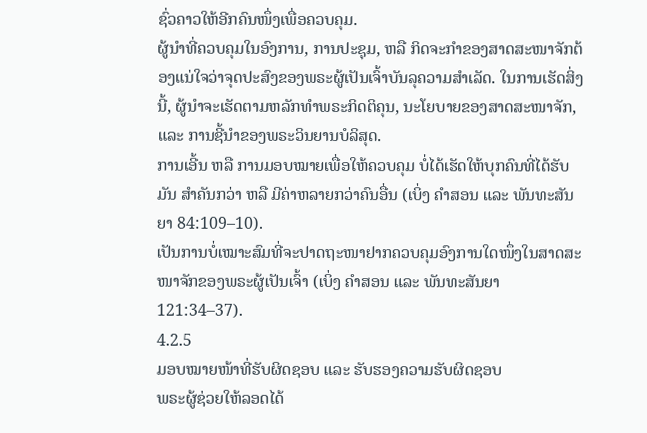ຊົ່ວຄາວໃຫ້ອີກຄົນໜຶ່ງເພື່ອຄວບຄຸມ.
ຜູ້ນຳທີ່ຄວບຄຸມໃນອົງການ, ການປະຊຸມ, ຫລື ກິດຈະກຳຂອງສາດສະໜາຈັກຕ້ອງແນ່ໃຈວ່າຈຸດປະສົງຂອງພຣະຜູ້ເປັນເຈົ້າບັນລຸຄວາມສຳເລັດ. ໃນການເຮັດສິ່ງນີ້, ຜູ້ນຳຈະເຮັດຕາມຫລັກທຳພຣະກິດຕິຄຸນ, ນະໂຍບາຍຂອງສາດສະໜາຈັກ, ແລະ ການຊີ້ນຳຂອງພຣະວິນຍານບໍລິສຸດ.
ການເອີ້ນ ຫລື ການມອບໝາຍເພື່ອໃຫ້ຄວບຄຸມ ບໍ່ໄດ້ເຮັດໃຫ້ບຸກຄົນທີ່ໄດ້ຮັບມັນ ສຳຄັນກວ່າ ຫລື ມີຄ່າຫລາຍກວ່າຄົນອື່ນ (ເບິ່ງ ຄຳສອນ ແລະ ພັນທະສັນຍາ 84:109–10).
ເປັນການບໍ່ເໝາະສົມທີ່ຈະປາດຖະໜາຢາກຄວບຄຸມອົງການໃດໜຶ່ງໃນສາດສະໜາຈັກຂອງພຣະຜູ້ເປັນເຈົ້າ (ເບິ່ງ ຄຳສອນ ແລະ ພັນທະສັນຍາ 121:34–37).
4.2.5
ມອບໝາຍໜ້າທີ່ຮັບຜິດຊອບ ແລະ ຮັບຮອງຄວາມຮັບຜິດຊອບ
ພຣະຜູ້ຊ່ວຍໃຫ້ລອດໄດ້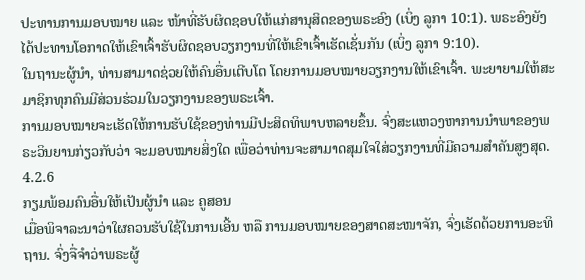ປະທານການມອບໝາຍ ແລະ ໜ້າທີ່ຮັບຜິດຊອບໃຫ້ແກ່ສານຸສິດຂອງພຣະອົງ (ເບິ່ງ ລູກາ 10:1). ພຣະອົງຍັງໄດ້ປະທານໂອກາດໃຫ້ເຂົາເຈົ້າຮັບຜິດຊອບວຽກງານທີ່ໃຫ້ເຂົາເຈົ້າເຮັດເຊັ່ນກັນ (ເບິ່ງ ລູກາ 9:10).
ໃນຖານະຜູ້ນຳ, ທ່ານສາມາດຊ່ວຍໃຫ້ຄົນອື່ນເຕີບໂຕ ໂດຍການມອບໝາຍວຽກງານໃຫ້ເຂົາເຈົ້າ. ພະຍາຍາມໃຫ້ສະມາຊິກທຸກຄົນມີສ່ວນຮ່ວມໃນວຽກງານຂອງພຣະເຈົ້າ.
ການມອບໝາຍຈະເຮັດໃຫ້ການຮັບໃຊ້ຂອງທ່ານມີປະສິດທິພາບຫລາຍຂຶ້ນ. ຈົ່ງສະແຫວງຫາການນຳພາຂອງພຣະວິນຍານກ່ຽວກັບວ່າ ຈະມອບໝາຍສິ່ງໃດ ເພື່ອວ່າທ່ານຈະສາມາດສຸມໃຈໃສ່ວຽກງານທີ່ມີຄວາມສຳຄັນສູງສຸດ.
4.2.6
ກຽມພ້ອມຄົນອື່ນໃຫ້ເປັນຜູ້ນຳ ແລະ ຄູສອນ
ເມື່ອພິຈາລະນາວ່າໃຜຄວນຮັບໃຊ້ໃນການເອີ້ນ ຫລື ການມອບໝາຍຂອງສາດສະໜາຈັກ, ຈົ່ງເຮັດດ້ວຍການອະທິຖານ. ຈົ່ງຈື່ຈຳວ່າພຣະຜູ້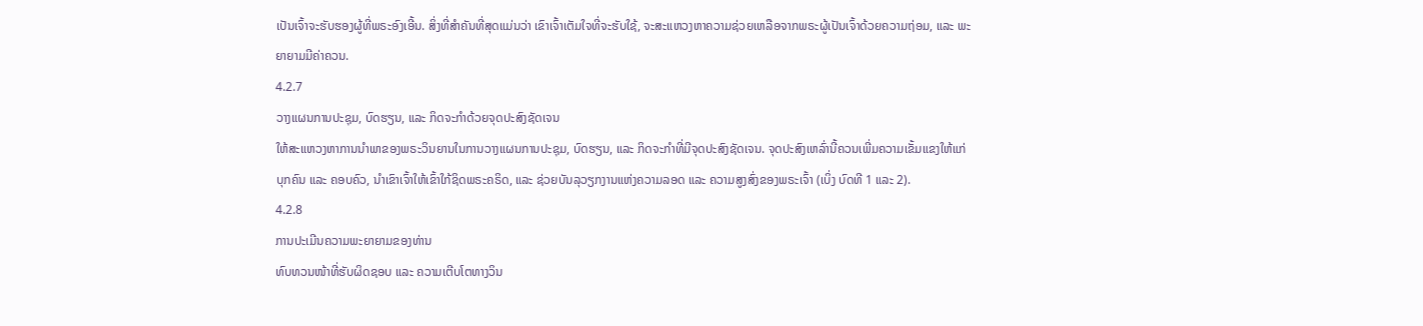ເປັນເຈົ້າຈະຮັບຮອງຜູ້ທີ່ພຣະອົງເອີ້ນ. ສິ່ງທີ່ສຳຄັນທີ່ສຸດແມ່ນວ່າ ເຂົາເຈົ້າເຕັມໃຈທີ່ຈະຮັບໃຊ້, ຈະສະແຫວງຫາຄວາມຊ່ວຍເຫລືອຈາກພຣະຜູ້ເປັນເຈົ້າດ້ວຍຄວາມຖ່ອມ, ແລະ ພະຍາຍາມມີຄ່າຄວນ.
4.2.7
ວາງແຜນການປະຊຸມ, ບົດຮຽນ, ແລະ ກິດຈະກຳດ້ວຍຈຸດປະສົງຊັດເຈນ
ໃຫ້ສະແຫວງຫາການນຳພາຂອງພຣະວິນຍານໃນການວາງແຜນການປະຊຸມ, ບົດຮຽນ, ແລະ ກິດຈະກຳທີ່ມີຈຸດປະສົງຊັດເຈນ. ຈຸດປະສົງເຫລົ່ານີ້ຄວນເພີ່ມຄວາມເຂັ້ມແຂງໃຫ້ແກ່ບຸກຄົນ ແລະ ຄອບຄົວ, ນຳເຂົາເຈົ້າໃຫ້ເຂົ້າໃກ້ຊິດພຣະຄຣິດ, ແລະ ຊ່ວຍບັນລຸວຽກງານແຫ່ງຄວາມລອດ ແລະ ຄວາມສູງສົ່ງຂອງພຣະເຈົ້າ (ເບິ່ງ ບົດທີ 1 ແລະ 2).
4.2.8
ການປະເມີນຄວາມພະຍາຍາມຂອງທ່ານ
ທົບທວນໜ້າທີ່ຮັບຜິດຊອບ ແລະ ຄວາມເຕີບໂຕທາງວິນ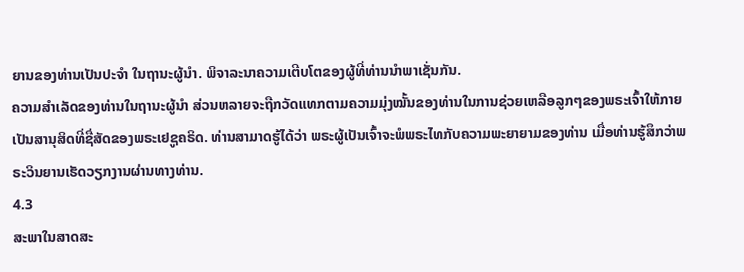ຍານຂອງທ່ານເປັນປະຈຳ ໃນຖານະຜູ້ນຳ. ພິຈາລະນາຄວາມເຕີບໂຕຂອງຜູ້ທີ່ທ່ານນຳພາເຊັ່ນກັນ.
ຄວາມສຳເລັດຂອງທ່ານໃນຖານະຜູ້ນຳ ສ່ວນຫລາຍຈະຖືກວັດແທກຕາມຄວາມມຸ່ງໝັ້ນຂອງທ່ານໃນການຊ່ວຍເຫລືອລູກໆຂອງພຣະເຈົ້າໃຫ້ກາຍເປັນສານຸສິດທີ່ຊື່ສັດຂອງພຣະເຢຊູຄຣິດ. ທ່ານສາມາດຮູ້ໄດ້ວ່າ ພຣະຜູ້ເປັນເຈົ້າຈະພໍພຣະໄທກັບຄວາມພະຍາຍາມຂອງທ່ານ ເມື່ອທ່ານຮູ້ສຶກວ່າພຣະວິນຍານເຮັດວຽກງານຜ່ານທາງທ່ານ.
4.3
ສະພາໃນສາດສະ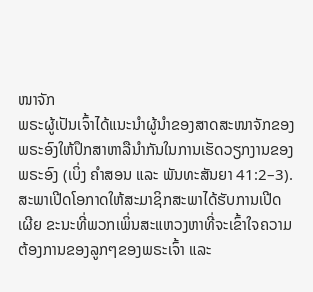ໜາຈັກ
ພຣະຜູ້ເປັນເຈົ້າໄດ້ແນະນຳຜູ້ນຳຂອງສາດສະໜາຈັກຂອງພຣະອົງໃຫ້ປຶກສາຫາລືນຳກັນໃນການເຮັດວຽກງານຂອງພຣະອົງ (ເບິ່ງ ຄຳສອນ ແລະ ພັນທະສັນຍາ 41:2–3). ສະພາເປີດໂອກາດໃຫ້ສະມາຊິກສະພາໄດ້ຮັບການເປີດເຜີຍ ຂະນະທີ່ພວກເພິ່ນສະແຫວງຫາທີ່ຈະເຂົ້າໃຈຄວາມຕ້ອງການຂອງລູກໆຂອງພຣະເຈົ້າ ແລະ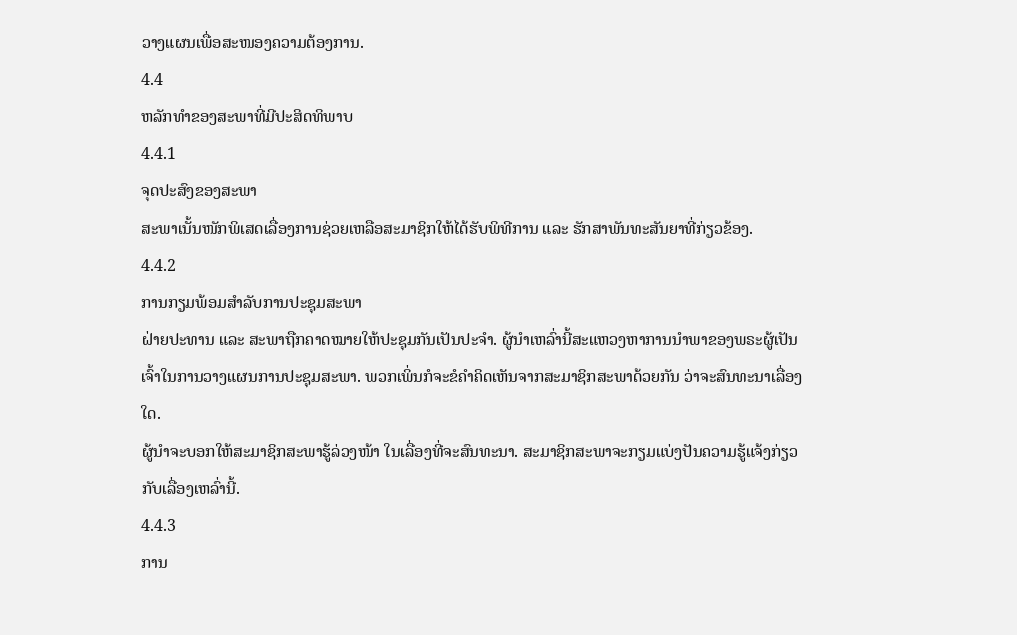ວາງແຜນເພື່ອສະໜອງຄວາມຕ້ອງການ.
4.4
ຫລັກທຳຂອງສະພາທີ່ມີປະສິດທິພາບ
4.4.1
ຈຸດປະສົງຂອງສະພາ
ສະພາເນັ້ນໜັກພິເສດເລື່ອງການຊ່ວຍເຫລືອສະມາຊິກໃຫ້ໄດ້ຮັບພິທີການ ແລະ ຮັກສາພັນທະສັນຍາທີ່ກ່ຽວຂ້ອງ.
4.4.2
ການກຽມພ້ອມສຳລັບການປະຊຸມສະພາ
ຝ່າຍປະທານ ແລະ ສະພາຖືກຄາດໝາຍໃຫ້ປະຊຸມກັນເປັນປະຈຳ. ຜູ້ນຳເຫລົ່ານີ້ສະແຫວງຫາການນຳພາຂອງພຣະຜູ້ເປັນເຈົ້າໃນການວາງແຜນການປະຊຸມສະພາ. ພວກເພິ່ນກໍຈະຂໍຄຳຄິດເຫັນຈາກສະມາຊິກສະພາດ້ວຍກັນ ວ່າຈະສົນທະນາເລື່ອງໃດ.
ຜູ້ນຳຈະບອກໃຫ້ສະມາຊິກສະພາຮູ້ລ່ວງໜ້າ ໃນເລື່ອງທີ່ຈະສົນທະນາ. ສະມາຊິກສະພາຈະກຽມແບ່ງປັນຄວາມຮູ້ແຈ້ງກ່ຽວກັບເລື່ອງເຫລົ່ານີ້.
4.4.3
ການ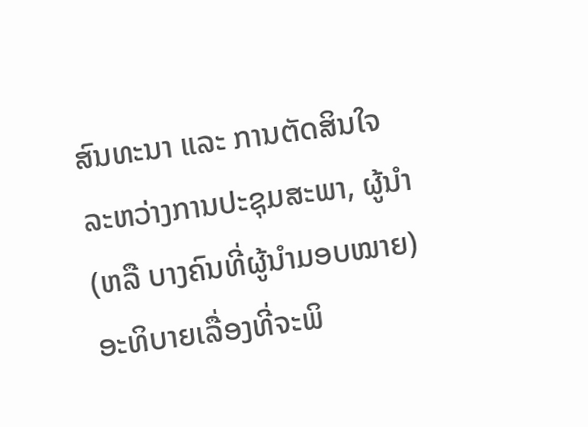ສົນທະນາ ແລະ ການຕັດສິນໃຈ
ລະຫວ່າງການປະຊຸມສະພາ, ຜູ້ນຳ (ຫລື ບາງຄົນທີ່ຜູ້ນຳມອບໝາຍ) ອະທິບາຍເລື່ອງທີ່ຈະພິ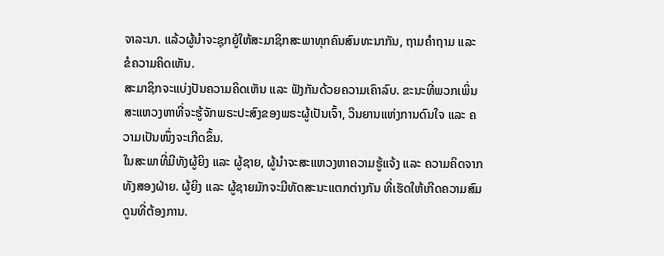ຈາລະນາ. ແລ້ວຜູ້ນຳຈະຊຸກຍູ້ໃຫ້ສະມາຊິກສະພາທຸກຄົນສົນທະນາກັນ, ຖາມຄຳຖາມ ແລະ ຂໍຄວາມຄິດເຫັນ.
ສະມາຊິກຈະແບ່ງປັນຄວາມຄິດເຫັນ ແລະ ຟັງກັນດ້ວຍຄວາມເຄົາລົບ. ຂະນະທີ່ພວກເພິ່ນສະແຫວງຫາທີ່ຈະຮູ້ຈັກພຣະປະສົງຂອງພຣະຜູ້ເປັນເຈົ້າ, ວິນຍານແຫ່ງການດົນໃຈ ແລະ ຄວາມເປັນໜຶ່ງຈະເກີດຂຶ້ນ.
ໃນສະພາທີ່ມີທັງຜູ້ຍິງ ແລະ ຜູ້ຊາຍ, ຜູ້ນຳຈະສະແຫວງຫາຄວາມຮູ້ແຈ້ງ ແລະ ຄວາມຄິດຈາກທັງສອງຝ່າຍ. ຜູ້ຍິງ ແລະ ຜູ້ຊາຍມັກຈະມີທັດສະນະແຕກຕ່າງກັນ ທີ່ເຮັດໃຫ້ເກີດຄວາມສົມດູນທີ່ຕ້ອງການ.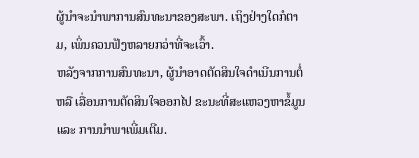ຜູ້ນຳຈະນຳພາການສົນທະນາຂອງສະພາ. ເຖິງຢ່າງໃດກໍຕາມ, ເພິ່ນຄວນຟັງຫລາຍກວ່າທີ່ຈະເວົ້າ.
ຫລັງຈາກການສົນທະນາ, ຜູ້ນຳອາດຕັດສິນໃຈດຳເນີນການຕໍ່ ຫລື ເລື່ອນການຕັດສິນໃຈອອກໄປ ຂະນະທີ່ສະແຫວງຫາຂໍ້ມູນ ແລະ ການນຳພາເພີ່ມເຕີມ.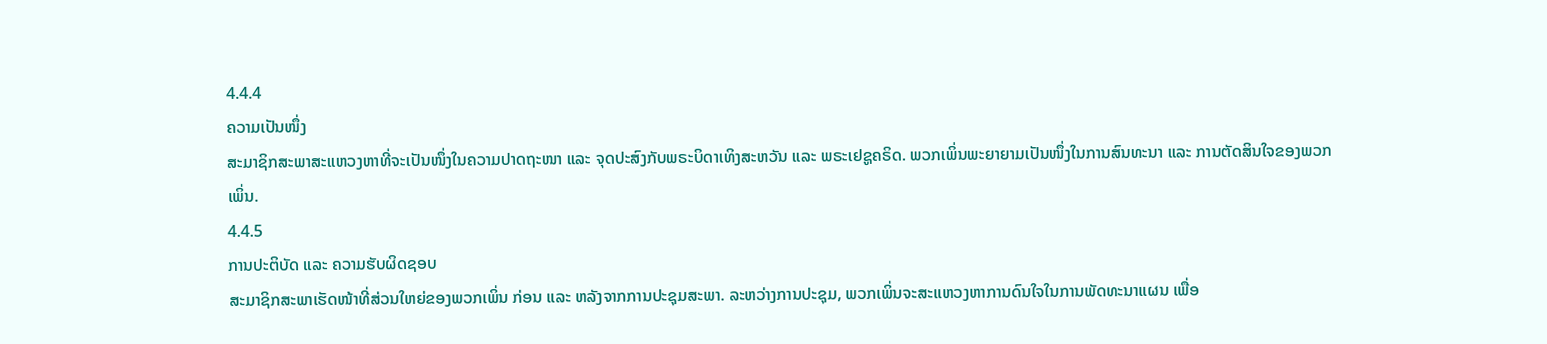4.4.4
ຄວາມເປັນໜຶ່ງ
ສະມາຊິກສະພາສະແຫວງຫາທີ່ຈະເປັນໜຶ່ງໃນຄວາມປາດຖະໜາ ແລະ ຈຸດປະສົງກັບພຣະບິດາເທິງສະຫວັນ ແລະ ພຣະເຢຊູຄຣິດ. ພວກເພິ່ນພະຍາຍາມເປັນໜຶ່ງໃນການສົນທະນາ ແລະ ການຕັດສິນໃຈຂອງພວກເພິ່ນ.
4.4.5
ການປະຕິບັດ ແລະ ຄວາມຮັບຜິດຊອບ
ສະມາຊິກສະພາເຮັດໜ້າທີ່ສ່ວນໃຫຍ່ຂອງພວກເພິ່ນ ກ່ອນ ແລະ ຫລັງຈາກການປະຊຸມສະພາ. ລະຫວ່າງການປະຊຸມ, ພວກເພິ່ນຈະສະແຫວງຫາການດົນໃຈໃນການພັດທະນາແຜນ ເພື່ອ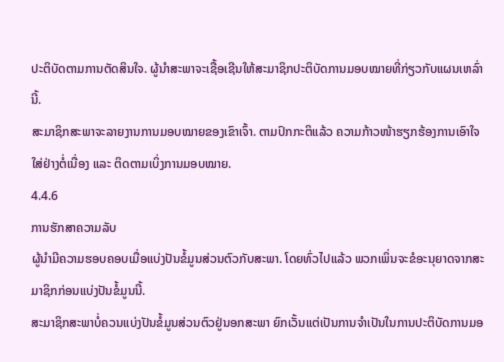ປະຕິບັດຕາມການຕັດສິນໃຈ. ຜູ້ນຳສະພາຈະເຊື້ອເຊີນໃຫ້ສະມາຊິກປະຕິບັດການມອບໝາຍທີ່ກ່ຽວກັບແຜນເຫລົ່ານີ້.
ສະມາຊິກສະພາຈະລາຍງານການມອບໝາຍຂອງເຂົາເຈົ້າ. ຕາມປົກກະຕິແລ້ວ ຄວາມກ້າວໜ້າຮຽກຮ້ອງການເອົາໃຈໃສ່ຢ່າງຕໍ່ເນື່ອງ ແລະ ຕິດຕາມເບິ່ງການມອບໝາຍ.
4.4.6
ການຮັກສາຄວາມລັບ
ຜູ້ນຳມີຄວາມຮອບຄອບເມື່ອແບ່ງປັນຂໍ້ມູນສ່ວນຕົວກັບສະພາ. ໂດຍທົ່ວໄປແລ້ວ ພວກເພິ່ນຈະຂໍອະນຸຍາດຈາກສະມາຊິກກ່ອນແບ່ງປັນຂໍ້ມູນນີ້.
ສະມາຊິກສະພາບໍ່ຄວນແບ່ງປັນຂໍ້ມູນສ່ວນຕົວຢູ່ນອກສະພາ ຍົກເວັ້ນແຕ່ເປັນການຈຳເປັນໃນການປະຕິບັດການມອ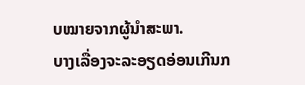ບໝາຍຈາກຜູ້ນຳສະພາ.
ບາງເລື່ອງຈະລະອຽດອ່ອນເກີນກ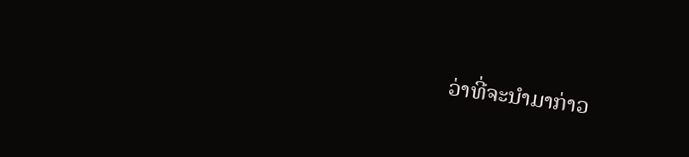ວ່າທີ່ຈະນຳມາກ່າວ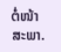ຕໍ່ໜ້າສະພາ.